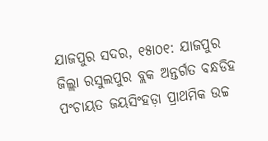ଯାଜପୁର ସଦର, ୧୫ା୦୧: ଯାଜପୁର ଜିଲ୍ଲା ରସୁଲପୁର ବ୍ଲକ ଅନ୍ତର୍ଗତ ବନ୍ଧଡିହ ପଂଚାୟତ ଜୟସିଂହଡ଼ା ପ୍ରାଥମିକ ଉଚ୍ଚ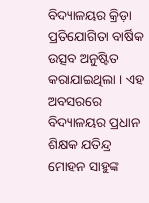ବିଦ୍ୟାଳୟର କ୍ରିଡ଼ା ପ୍ରତିଯୋଗିତା ବାର୍ଷିକ ଉତ୍ସବ ଅନୁଷ୍ଟିତ କରାଯାଇଥିଲା । ଏହ ଅବସରରେ ବିଦ୍ୟାଳୟର ପ୍ରଧାନ ଶିକ୍ଷକ ଯତିନ୍ଦ୍ର ମୋହନ ସାହୁଙ୍କ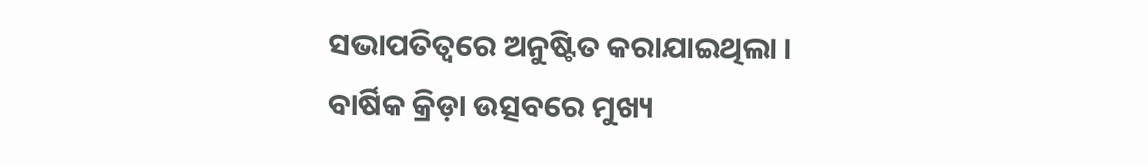ସଭାପତିତ୍ୱରେ ଅନୁଷ୍ଟିତ କରାଯାଇଥିଲା । ବାର୍ଷିକ କ୍ରିଡ଼ା ଉତ୍ସବରେ ମୁଖ୍ୟ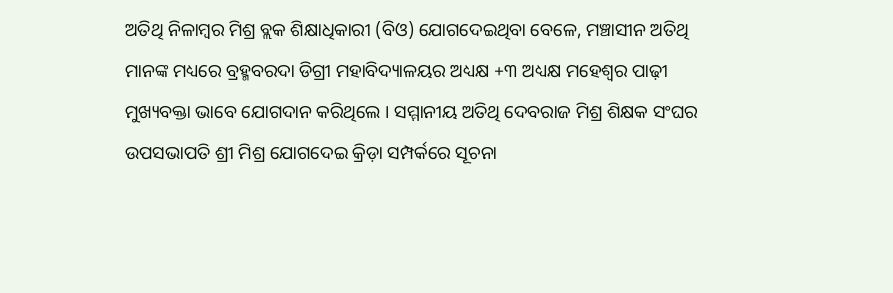ଅତିଥି ନିଳାମ୍ବର ମିଶ୍ର ବ୍ଲକ ଶିକ୍ଷାଧିକାରୀ (ବିଓ) ଯୋଗଦେଇଥିବା ବେଳେ, ମଞ୍ଚାସୀନ ଅତିଥି ମାନଙ୍କ ମଧ୍ୟରେ ବ୍ରହ୍ମବରଦା ଡିଗ୍ରୀ ମହାବିଦ୍ୟାଳୟର ଅଧ୍ୟକ୍ଷ +୩ ଅଧ୍ୟକ୍ଷ ମହେଶ୍ୱର ପାଢ଼ୀ ମୁଖ୍ୟବକ୍ତା ଭାବେ ଯୋଗଦାନ କରିଥିଲେ । ସମ୍ମାନୀୟ ଅତିଥି ଦେବରାଜ ମିଶ୍ର ଶିକ୍ଷକ ସଂଘର ଉପସଭାପତି ଶ୍ରୀ ମିଶ୍ର ଯୋଗଦେଇ କ୍ରିଡ଼ା ସମ୍ପର୍କରେ ସୂଚନା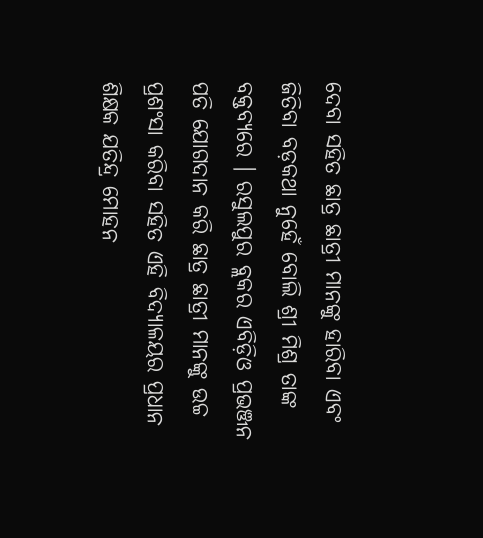ଦେବା ସହିତ ଛାତ୍ର ଛାତ୍ରୀ ମାନଙ୍କୁ ହାରିବା ଏବଂ ଜିତିବା ବଡ଼କଥା ନୁହେଁ ବୋଲି ଶ୍ରୀ ମିଶ୍ର ତାଙ୍କ ବକ୍ତବ୍ୟରେ । ରସୁଲପୁର ବ୍ଲକର ଏବିଡ଼ିଓ ପ୍ରଭଞ୍ଜନ ପତି ଯୋଗଦାନ କରି ଛାତ୍ର ଛାତ୍ରୀ ମାନଙ୍କୁ ଉଚ୍ଚ ପ୍ରଶଂସା କରିବା ସହିତ ଏହି ବିଦ୍ୟାଳୟର ପ୍ରଧାନ ଶିକ୍ଷକ ଯତିନ୍ଦ୍ର ମୋହନ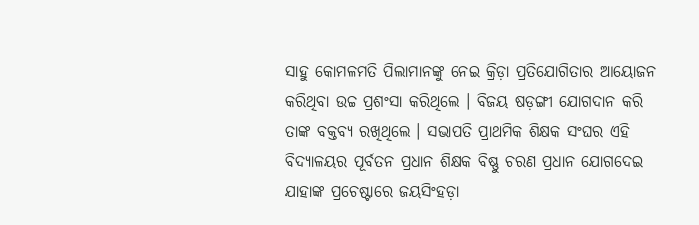ସାହୁ କୋମଳମତି ପିଲାମାନଙ୍କୁ ନେଇ କ୍ରିଡ଼ା ପ୍ରତିଯୋଗିତାର ଆୟୋଜନ କରିଥିବା ଉଚ୍ଚ ପ୍ରଶଂସା କରିଥିଲେ । ବିଜୟ ଷଡ଼ଙ୍ଗୀ ଯୋଗଦାନ କରି ତାଙ୍କ ବକ୍ତବ୍ୟ ରଖିଥିଲେ । ସଭାପତି ପ୍ରାଥମିକ ଶିକ୍ଷକ ସଂଘର ଏହି ବିଦ୍ୟାଳୟର ପୂର୍ବତନ ପ୍ରଧାନ ଶିକ୍ଷକ ବିଷ୍ଣୁ ଚରଣ ପ୍ରଧାନ ଯୋଗଦେଇ ଯାହାଙ୍କ ପ୍ରଚେଷ୍ଟାରେ ଜୟସିଂହଡ଼ା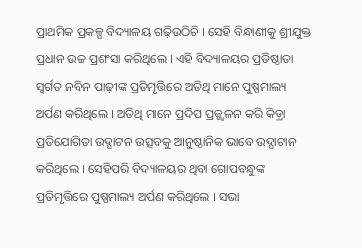ପ୍ରାଥମିକ ପ୍ରକଳ୍ପ ବିଦ୍ୟାଳୟ ଗଢ଼ିଉଠିଚି । ସେହି ବିନ୍ଧାଣୀକୁ ଶ୍ରୀଯୁକ୍ତ ପ୍ରଧାନ ଉଚ୍ଚ ପ୍ରଶଂସା କରିଥିଲେ । ଏହି ବିଦ୍ୟାଳୟର ପ୍ରତିଷ୍ଠାତା ସ୍ୱର୍ଗତ ନବିନ ପାଢ଼ୀଙ୍କ ପ୍ରତିମୃତ୍ତିରେ ଅତିଥି ମାନେ ପୁଷ୍ପମାଲ୍ୟ ଅର୍ପଣ କରିଥିଲେ । ଅତିଥି ମାନେ ପ୍ରଦିପ ପ୍ରଜ୍ଜ୍ୱଳନ କରି କିଡ଼୍ରା ପ୍ରତିଯୋଗିତା ଉଦ୍ଘାଟନ ଉତ୍ସବକୁ ଆନୁଷ୍ଠାନିକ ଭାବେ ଉଦ୍ଘାଟାନ କରିଥିଲେ । ସେହିପରି ବିଦ୍ୟାଳୟର ଥିବା ଗୋପବନ୍ଧୁଙ୍କ ପ୍ରତିମୃତ୍ତିରେ ପୁଷ୍ପମାଲ୍ୟ ଅର୍ପଣ କରିଥିଲେ । ସଭା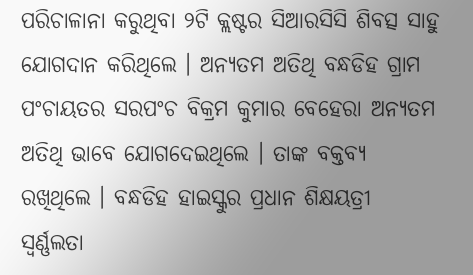ପରିଚାଳାନା କରୁଥିବା ୨ଟି କ୍ଲଷ୍ଟର ସିଆରସିସି ଶିବତ୍ସ ସାହୁ ଯୋଗଦାନ କରିଥିଲେ । ଅନ୍ୟତମ ଅତିଥି ବନ୍ଧଡିହ ଗ୍ରାମ ପଂଚାୟତର ସରପଂଚ ବିକ୍ରମ କୁମାର ବେହେରା ଅନ୍ୟତମ ଅତିଥି ଭାବେ ଯୋଗଦେଇଥିଲେ । ତାଙ୍କ ବକ୍ତବ୍ୟ ରଖିଥିଲେ । ବନ୍ଧଡିହ ହାଇସ୍କୁର ପ୍ରଧାନ ଶିକ୍ଷୟତ୍ରୀ ସ୍ୱର୍ଣ୍ଣଲତା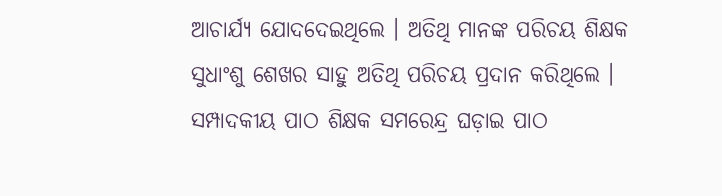ଆଚାର୍ଯ୍ୟ ଯୋଦଦେଇଥିଲେ । ଅତିଥି ମାନଙ୍କ ପରିଚୟ ଶିକ୍ଷକ ସୁଧାଂଶୁ ଶେଖର ସାହୁ ଅତିଥି ପରିଚୟ ପ୍ରଦାନ କରିଥିଲେ । ସମ୍ପାଦକୀୟ ପାଠ ଶିକ୍ଷକ ସମରେନ୍ଦ୍ର ଘଡ଼ାଇ ପାଠ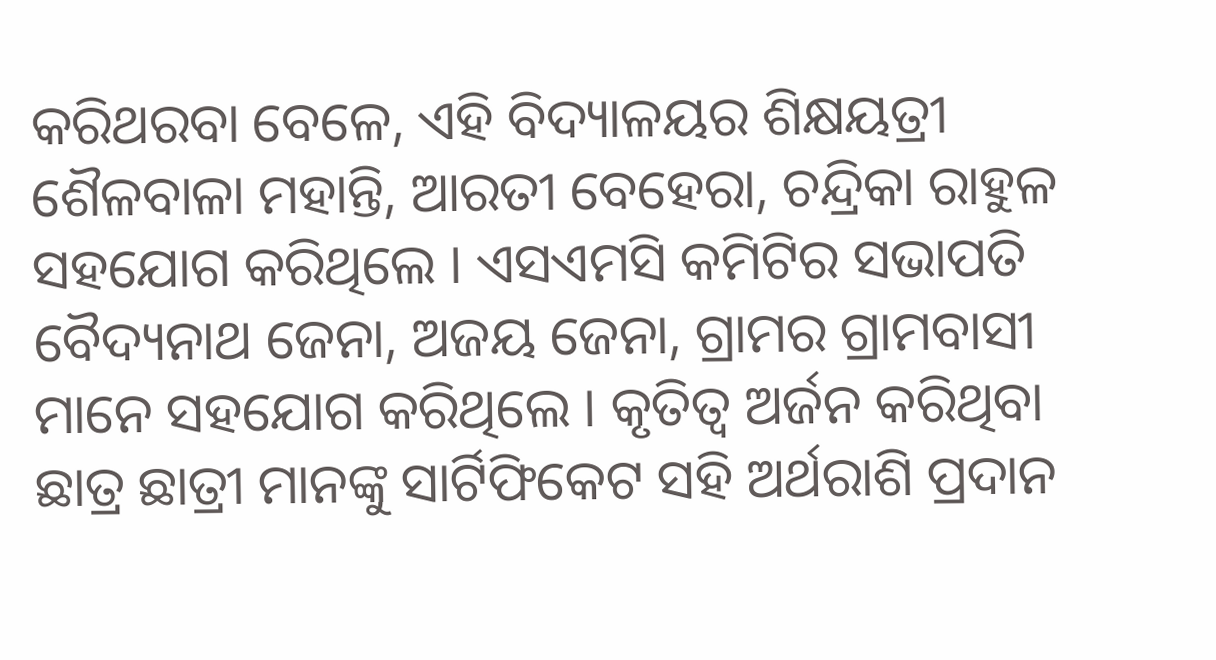କରିଥରବା ବେଳେ, ଏହି ବିଦ୍ୟାଳୟର ଶିକ୍ଷୟତ୍ରୀ ଶୈଳବାଳା ମହାନ୍ତି, ଆରତୀ ବେହେରା, ଚନ୍ଦ୍ରିକା ରାହୁଳ ସହଯୋଗ କରିଥିଲେ । ଏସଏମସି କମିଟିର ସଭାପତି ବୈଦ୍ୟନାଥ ଜେନା, ଅଜୟ ଜେନା, ଗ୍ରାମର ଗ୍ରାମବାସୀ ମାନେ ସହଯୋଗ କରିଥିଲେ । କୃତିତ୍ୱ ଅର୍ଜନ କରିଥିବା ଛାତ୍ର ଛାତ୍ରୀ ମାନଙ୍କୁ ସାର୍ଟିଫିକେଟ ସହି ଅର୍ଥରାଶି ପ୍ରଦାନ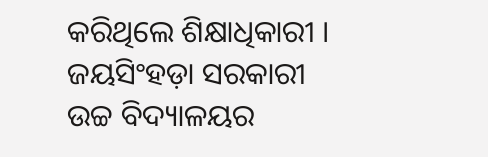କରିଥିଲେ ଶିକ୍ଷାଧିକାରୀ ।
ଜୟସିଂହଡ଼ା ସରକାରୀ ଉଚ୍ଚ ବିଦ୍ୟାଳୟର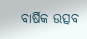ବାର୍ଷିକ ଉତ୍ସବ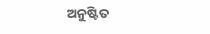ଅନୁଷ୍ଟିତ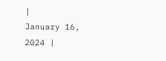|
January 16, 2024 |